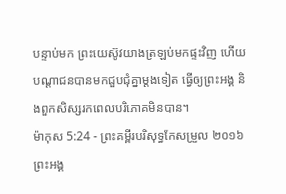បន្ទាប់មក ព្រះយេស៊ូវយាងត្រឡប់មកផ្ទះវិញ ហើយបណ្តាជនបានមកជួបជុំគ្នាម្តងទៀត ធ្វើឲ្យព្រះអង្គ និងពួកសិស្សរកពេលបរិភោគមិនបាន។
ម៉ាកុស 5:24 - ព្រះគម្ពីរបរិសុទ្ធកែសម្រួល ២០១៦ ព្រះអង្គ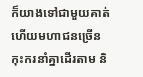ក៏យាងទៅជាមួយគាត់ ហើយមហាជនច្រើនកុះករនាំគ្នាដើរតាម និ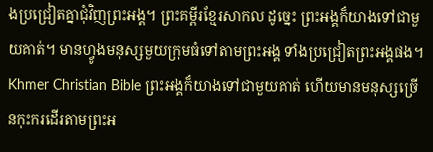ងប្រជ្រៀតគ្នាជុំវិញព្រះអង្គ។ ព្រះគម្ពីរខ្មែរសាកល ដូច្នេះ ព្រះអង្គក៏យាងទៅជាមួយគាត់។ មានហ្វូងមនុស្សមួយក្រុមធំទៅតាមព្រះអង្គ ទាំងប្រជ្រៀតព្រះអង្គផង។ Khmer Christian Bible ព្រះអង្គក៏យាងទៅជាមួយគាត់ ហើយមានមនុស្សច្រើនកុះករដើរតាមព្រះអ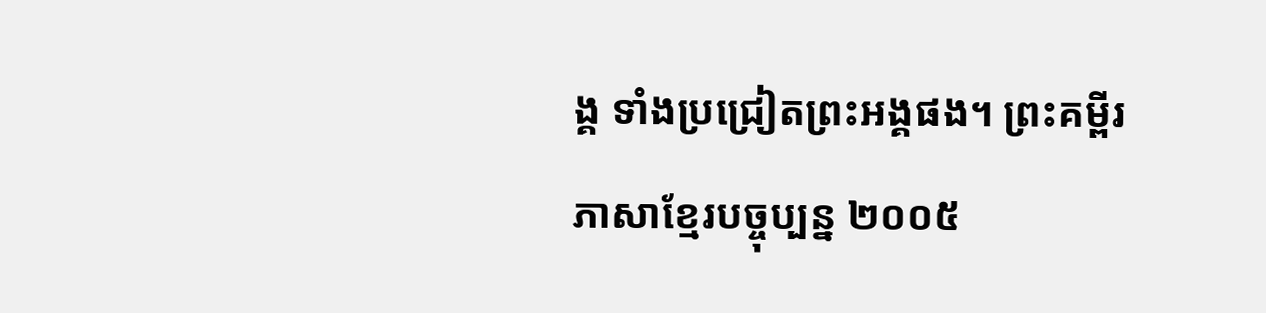ង្គ ទាំងប្រជ្រៀតព្រះអង្គផង។ ព្រះគម្ពីរភាសាខ្មែរបច្ចុប្បន្ន ២០០៥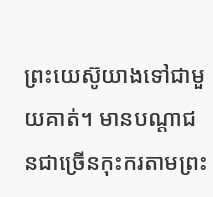ព្រះយេស៊ូយាងទៅជាមួយគាត់។ មានបណ្ដាជនជាច្រើនកុះករតាមព្រះ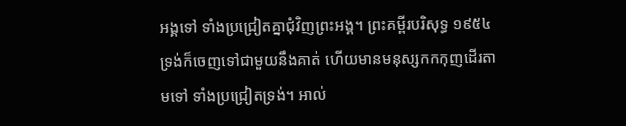អង្គទៅ ទាំងប្រជ្រៀតគ្នាជុំវិញព្រះអង្គ។ ព្រះគម្ពីរបរិសុទ្ធ ១៩៥៤ ទ្រង់ក៏ចេញទៅជាមួយនឹងគាត់ ហើយមានមនុស្សកកកុញដើរតាមទៅ ទាំងប្រជ្រៀតទ្រង់។ អាល់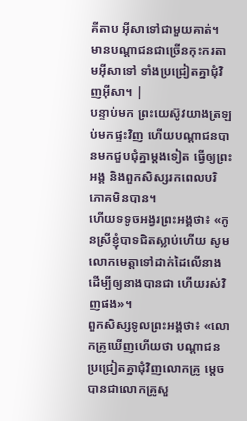គីតាប អ៊ីសាទៅជាមួយគាត់។ មានបណ្ដាជនជាច្រើនកុះករតាមអ៊ីសាទៅ ទាំងប្រជ្រៀតគ្នាជុំវិញអ៊ីសា។ |
បន្ទាប់មក ព្រះយេស៊ូវយាងត្រឡប់មកផ្ទះវិញ ហើយបណ្តាជនបានមកជួបជុំគ្នាម្តងទៀត ធ្វើឲ្យព្រះអង្គ និងពួកសិស្សរកពេលបរិភោគមិនបាន។
ហើយទទូចអង្វរព្រះអង្គថា៖ «កូនស្រីខ្ញុំបាទជិតស្លាប់ហើយ សូមលោកមេត្តាទៅដាក់ដៃលើនាង ដើម្បីឲ្យនាងបានជា ហើយរស់វិញផង»។
ពួកសិស្សទូលព្រះអង្គថា៖ «លោកគ្រូឃើញហើយថា បណ្ដាជនប្រជ្រៀតគ្នាជុំវិញលោកគ្រូ ម្តេចបានជាលោកគ្រូសួ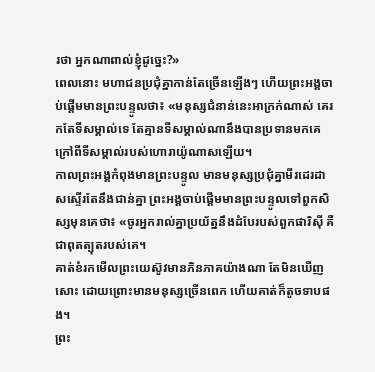រថា អ្នកណាពាល់ខ្ញុំដូច្នេះ?»
ពេលនោះ មហាជនប្រជុំគ្នាកាន់តែច្រើនឡើងៗ ហើយព្រះអង្គចាប់ផ្តើមមានព្រះបន្ទូលថា៖ «មនុស្សជំនាន់នេះអាក្រក់ណាស់ គេរកតែទីសម្គាល់ទេ តែគ្មានទីសម្គាល់ណានឹងបានប្រទានមកគេ ក្រៅពីទីសម្គាល់របស់ហោរាយ៉ូណាសឡើយ។
កាលព្រះអង្គកំពុងមានព្រះបន្ទូល មានមនុស្សប្រជុំគ្នាមីរដេរដាសស្ទើរតែនឹងជាន់គ្នា ព្រះអង្គចាប់ផ្តើមមានព្រះបន្ទូលទៅពួកសិស្សមុនគេថា៖ «ចូរអ្នករាល់គ្នាប្រយ័ត្ននឹងដំបែរបស់ពួកផារិស៊ី គឺជាពុតត្បុតរបស់គេ។
គាត់ខំរកមើលព្រះយេស៊ូវមានភិនភាគយ៉ាងណា តែមិនឃើញសោះ ដោយព្រោះមានមនុស្សច្រើនពេក ហើយគាត់ក៏តូចទាបផង។
ព្រះ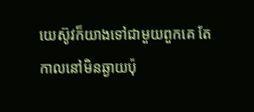យេស៊ូវក៏យាងទៅជាមួយពួកគេ តែកាលនៅមិនឆ្ងាយប៉ុ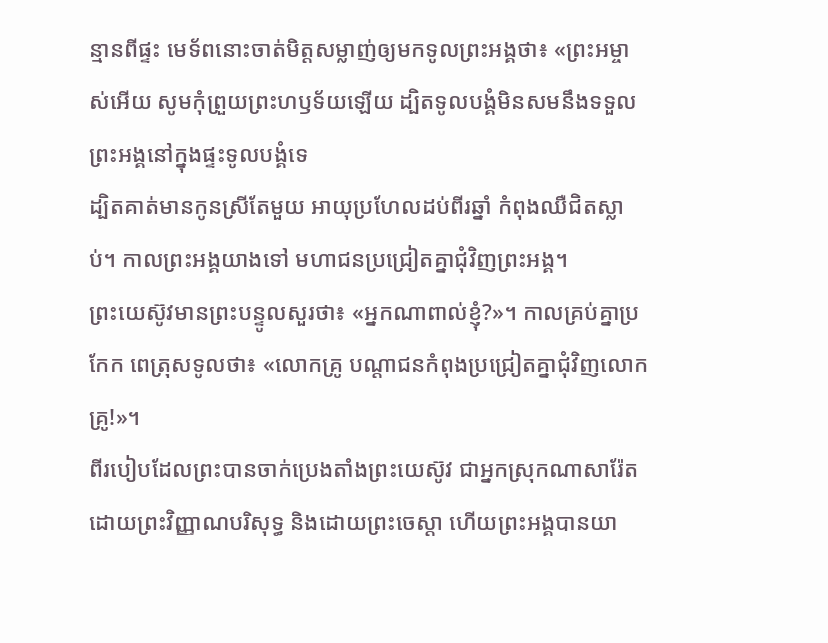ន្មានពីផ្ទះ មេទ័ពនោះចាត់មិត្តសម្លាញ់ឲ្យមកទូលព្រះអង្គថា៖ «ព្រះអម្ចាស់អើយ សូមកុំព្រួយព្រះហឫទ័យឡើយ ដ្បិតទូលបង្គំមិនសមនឹងទទួលព្រះអង្គនៅក្នុងផ្ទះទូលបង្គំទេ
ដ្បិតគាត់មានកូនស្រីតែមួយ អាយុប្រហែលដប់ពីរឆ្នាំ កំពុងឈឺជិតស្លាប់។ កាលព្រះអង្គយាងទៅ មហាជនប្រជ្រៀតគ្នាជុំវិញព្រះអង្គ។
ព្រះយេស៊ូវមានព្រះបន្ទូលសួរថា៖ «អ្នកណាពាល់ខ្ញុំ?»។ កាលគ្រប់គ្នាប្រកែក ពេត្រុសទូលថា៖ «លោកគ្រូ បណ្តាជនកំពុងប្រជ្រៀតគ្នាជុំវិញលោកគ្រូ!»។
ពីរបៀបដែលព្រះបានចាក់ប្រេងតាំងព្រះយេស៊ូវ ជាអ្នកស្រុកណាសារ៉ែត ដោយព្រះវិញ្ញាណបរិសុទ្ធ និងដោយព្រះចេស្តា ហើយព្រះអង្គបានយា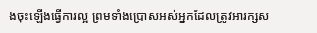ងចុះឡើងធ្វើការល្អ ព្រមទាំងប្រោសអស់អ្នកដែលត្រូវអារក្សស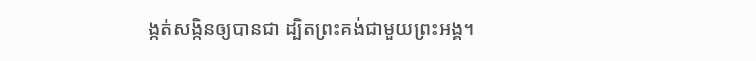ង្កត់សង្កិនឲ្យបានជា ដ្បិតព្រះគង់ជាមួយព្រះអង្គ។